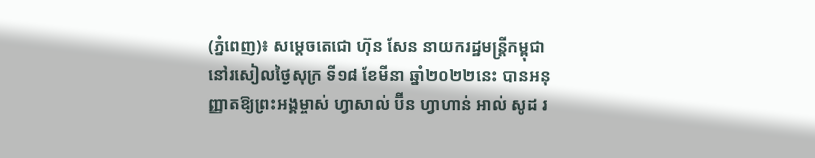(ភ្នំពេញ)៖ សម្តេចតេជោ ហ៊ុន សែន នាយករដ្ឋមន្ត្រីកម្ពុជា នៅរសៀលថ្ងៃសុក្រ ទី១៨ ខែមីនា ឆ្នាំ២០២២នេះ បានអនុញ្ញាតឱ្យព្រះអង្គម្ចាស់ ហ្វាសាល់ ប៊ីន ហ្វាហាន់ អាល់ សូដ រ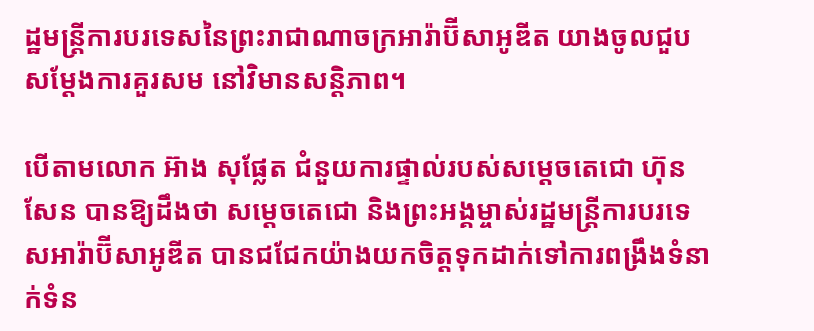ដ្ឋមន្ត្រីការបរទេសនៃព្រះរាជាណាចក្រអារ៉ាប៊ីសាអូឌីត យាងចូលជួបសម្តែងការគួរសម នៅវិមានសន្តិភាព។

បើតាមលោក អ៊ាង សុផ្លែត ជំនួយការផ្ទាល់របស់សម្តេចតេជោ ហ៊ុន សែន បានឱ្យដឹងថា សម្តេចតេជោ និងព្រះអង្គម្ចាស់រដ្ឋមន្ត្រីការបរទេសអារ៉ាប៊ីសាអូឌីត បានជជែកយ៉ាងយកចិត្តទុកដាក់ទៅការពង្រឹងទំនាក់ទំន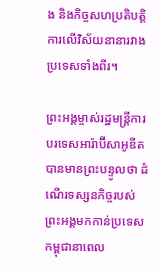ង និងកិច្ចសហប្រតិបត្តិការលើវិស័យនានារវាងប្រទេសទាំងពីរ។

ព្រះអង្គម្ចាស់រដ្ឋមន្ត្រីការបរទេសអារ៉ាប៊ីសាអូឌីត បានមានព្រះបន្ទូលថា ដំណើរទស្សនកិច្ចរបស់ព្រះអង្គមកកាន់ប្រទេសកម្ពុជានាពេល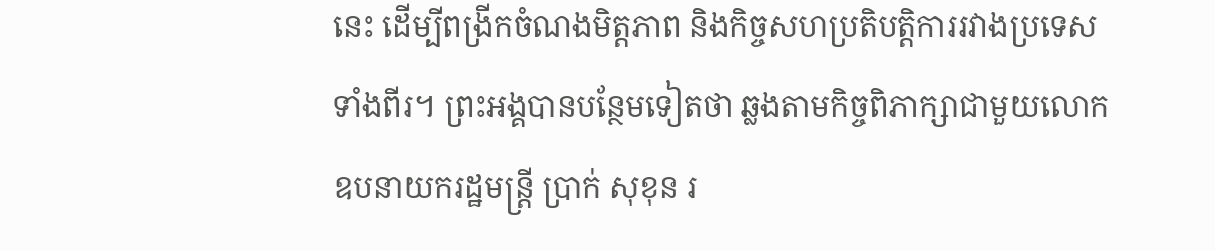នេះ ដើម្បីពង្រីកចំណងមិត្តភាព និងកិច្ចសហប្រតិបត្តិការរវាងប្រទេសទាំងពីរ។ ព្រះអង្គបានបន្ថែមទៀតថា ឆ្លងតាមកិច្ចពិភាក្សាជាមួយលោកឧបនាយករដ្ឋមន្ត្រី ប្រាក់ សុខុន រ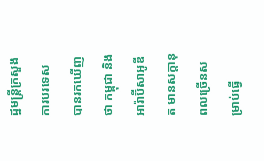ដ្ឋមន្ត្រីក្រសួងការបរទេស បានរកឃើញថា កម្ពុជា និងអារ៉ាប៊ីសាអូឌីត មានសក្តានុពលច្រើនសម្រាប់ធ្វើ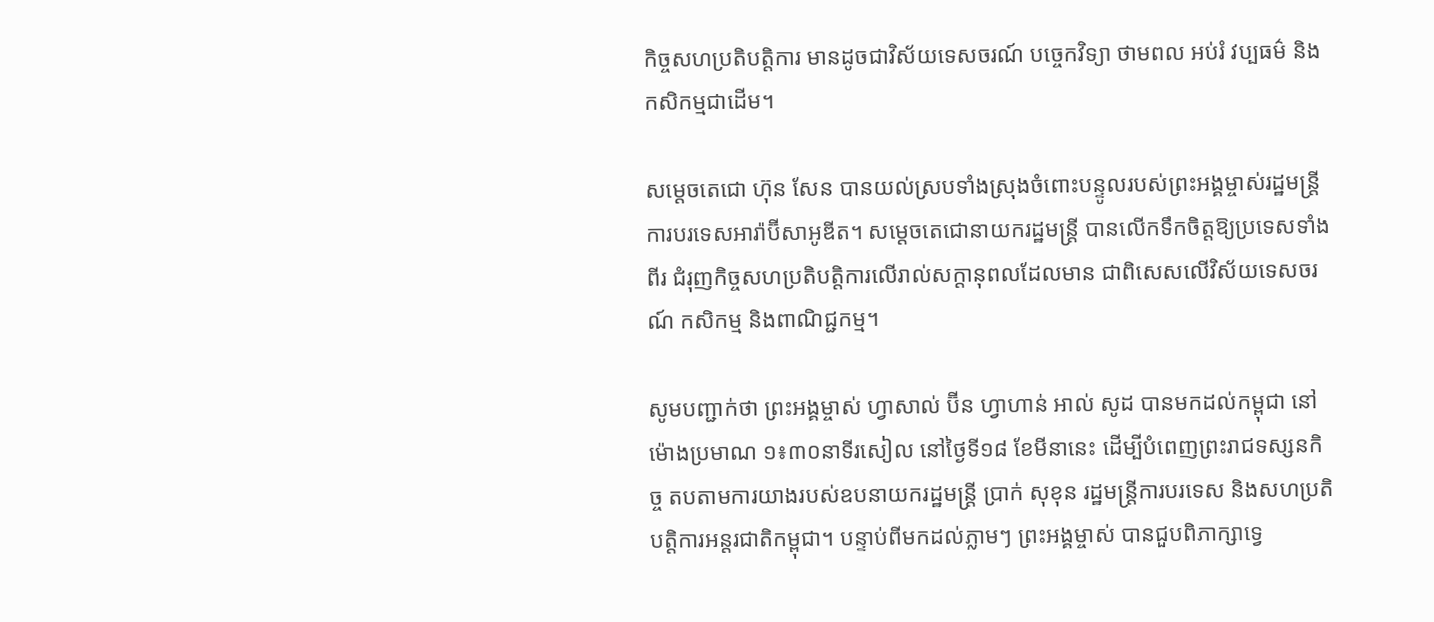កិច្ចសហប្រតិបត្តិការ មានដូចជាវិស័យទេសចរណ៍ បច្ចេកវិទ្យា ថាមពល អប់រំ វប្បធម៌ និងកសិកម្មជាដើម។

សម្តេចតេជោ ហ៊ុន សែន បានយល់ស្របទាំងស្រុងចំពោះបន្ទូលរបស់ព្រះអង្គម្ចាស់រដ្ឋមន្ត្រីការបរទេសអារ៉ាប៊ីសាអូឌីត។ សម្តេចតេជោនាយករដ្ឋមន្ត្រី បានលើកទឹកចិត្តឱ្យប្រទេសទាំងពីរ ជំរុញកិច្ចសហប្រតិបត្តិការលើរាល់សក្តានុពលដែលមាន ជាពិសេសលើវិស័យទេសចរណ៍ កសិកម្ម និងពាណិជ្ជកម្ម។

សូមបញ្ជាក់ថា ព្រះអង្គម្ចាស់ ហ្វាសាល់ ប៊ីន ហ្វាហាន់ អាល់ សូដ បានមកដល់កម្ពុជា នៅម៉ោងប្រមាណ ១៖៣០នាទីរសៀល នៅថ្ងៃទី១៨ ខែមីនានេះ ដើម្បីបំពេញព្រះរាជទស្សនកិច្ច តបតាមការយាងរបស់ឧបនាយករដ្ឋមន្ត្រី ប្រាក់ សុខុន រដ្ឋមន្រ្តីការបរទេស និងសហប្រតិបត្តិការអន្តរជាតិកម្ពុជា។ បន្ទាប់ពីមកដល់ភ្លាមៗ ព្រះអង្គម្ចាស់ បានជួបពិភាក្សាទ្វេ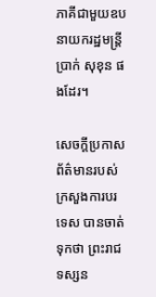ភាគីជាមួយឧបនាយករដ្ឋមន្រ្តីប្រាក់ សុខុន ផងដែរ។

សេចក្តីប្រកាសព័ត៌មានរបស់ក្រសួងការបរទេស បានចាត់ទុកថា ព្រះរាជទស្សន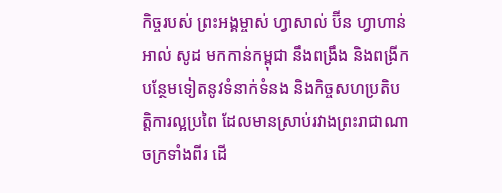កិច្ចរបស់ ព្រះអង្គម្ចាស់ ហ្វាសាល់ ប៊ីន ហ្វាហាន់ អាល់ សូដ មកកាន់កម្ពុជា នឹងពង្រឹង និងពង្រីកបន្ថែមទៀតនូវទំនាក់ទំនង និងកិច្ចសហប្រតិបត្តិការល្អប្រពៃ ដែលមានស្រាប់រវាងព្រះរាជាណាចក្រទាំងពីរ ដើ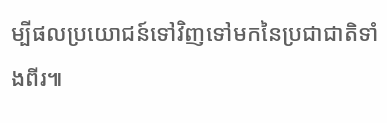ម្បីផលប្រយោជន៍ទៅវិញទៅមកនៃប្រជាជាតិទាំងពីរ៕